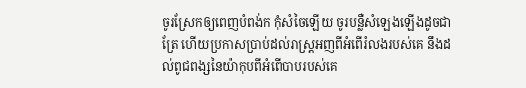ចូរស្រែកឲ្យពេញបំពង់ក កុំសំចៃឡើយ ចូរបន្លឺសំឡេងឡើងដូចជាត្រែ ហើយប្រកាសប្រាប់ដល់រាស្ត្រអញពីអំពើរំលងរបស់គេ នឹងដល់ពូជពង្សនៃយ៉ាកុបពីអំពើបាបរបស់គេ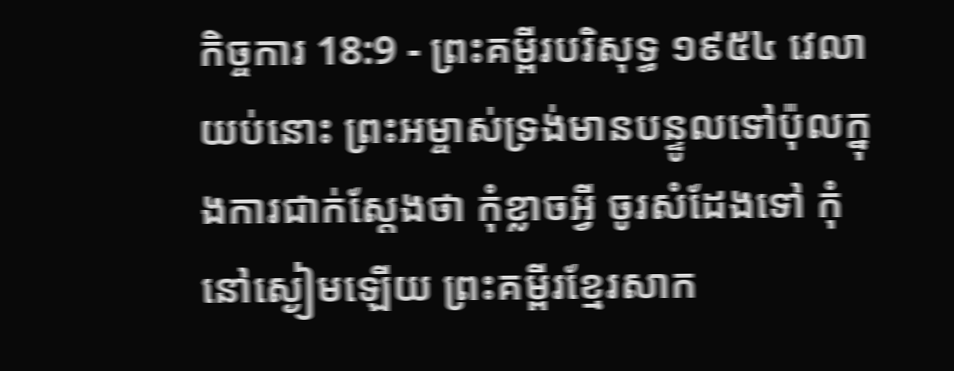កិច្ចការ 18:9 - ព្រះគម្ពីរបរិសុទ្ធ ១៩៥៤ វេលាយប់នោះ ព្រះអម្ចាស់ទ្រង់មានបន្ទូលទៅប៉ុលក្នុងការជាក់ស្តែងថា កុំខ្លាចអ្វី ចូរសំដែងទៅ កុំនៅស្ងៀមឡើយ ព្រះគម្ពីរខ្មែរសាក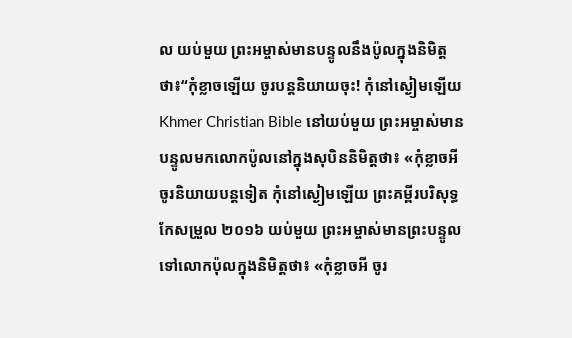ល យប់មួយ ព្រះអម្ចាស់មានបន្ទូលនឹងប៉ូលក្នុងនិមិត្តថា៖“កុំខ្លាចឡើយ ចូរបន្តនិយាយចុះ! កុំនៅស្ងៀមឡើយ Khmer Christian Bible នៅយប់មួយ ព្រះអម្ចាស់មានបន្ទូលមកលោកប៉ូលនៅក្នុងសុបិននិមិត្ដថា៖ «កុំខ្លាចអី ចូរនិយាយបន្ដទៀត កុំនៅស្ងៀមឡើយ ព្រះគម្ពីរបរិសុទ្ធកែសម្រួល ២០១៦ យប់មួយ ព្រះអម្ចាស់មានព្រះបន្ទូលទៅលោកប៉ុលក្នុងនិមិត្តថា៖ «កុំខ្លាចអី ចូរ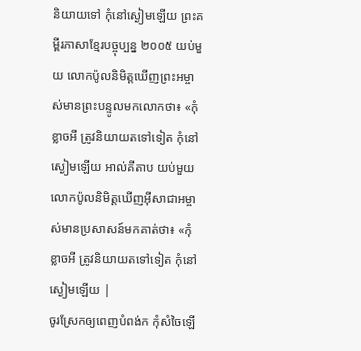និយាយទៅ កុំនៅស្ងៀមឡើយ ព្រះគម្ពីរភាសាខ្មែរបច្ចុប្បន្ន ២០០៥ យប់មួយ លោកប៉ូលនិមិត្តឃើញព្រះអម្ចាស់មានព្រះបន្ទូលមកលោកថា៖ «កុំខ្លាចអី ត្រូវនិយាយតទៅទៀត កុំនៅស្ងៀមឡើយ អាល់គីតាប យប់មួយ លោកប៉ូលនិមិត្ដឃើញអ៊ីសាជាអម្ចាស់មានប្រសាសន៍មកគាត់ថា៖ «កុំខ្លាចអី ត្រូវនិយាយតទៅទៀត កុំនៅស្ងៀមឡើយ |
ចូរស្រែកឲ្យពេញបំពង់ក កុំសំចៃឡើ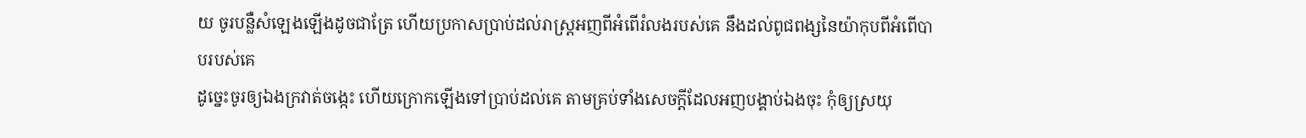យ ចូរបន្លឺសំឡេងឡើងដូចជាត្រែ ហើយប្រកាសប្រាប់ដល់រាស្ត្រអញពីអំពើរំលងរបស់គេ នឹងដល់ពូជពង្សនៃយ៉ាកុបពីអំពើបាបរបស់គេ
ដូច្នេះចូរឲ្យឯងក្រវាត់ចង្កេះ ហើយក្រោកឡើងទៅប្រាប់ដល់គេ តាមគ្រប់ទាំងសេចក្ដីដែលអញបង្គាប់ឯងចុះ កុំឲ្យស្រយុ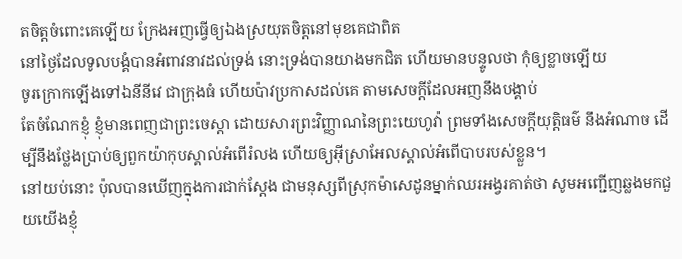តចិត្តចំពោះគេឡើយ ក្រែងអញធ្វើឲ្យឯងស្រយុតចិត្តនៅមុខគេជាពិត
នៅថ្ងៃដែលទូលបង្គំបានអំពាវនាវដល់ទ្រង់ នោះទ្រង់បានយាងមកជិត ហើយមានបន្ទូលថា កុំឲ្យខ្លាចឡើយ
ចូរក្រោកឡើងទៅឯនីនីវេ ជាក្រុងធំ ហើយប៉ាវប្រកាសដល់គេ តាមសេចក្ដីដែលអញនឹងបង្គាប់
តែចំណែកខ្ញុំ ខ្ញុំមានពេញជាព្រះចេស្តា ដោយសារព្រះវិញ្ញាណនៃព្រះយេហូវ៉ា ព្រមទាំងសេចក្ដីយុត្តិធម៌ នឹងអំណាច ដើម្បីនឹងថ្លែងប្រាប់ឲ្យពួកយ៉ាកុបស្គាល់អំពើរំលង ហើយឲ្យអ៊ីស្រាអែលស្គាល់អំពើបាបរបស់ខ្លួន។
នៅយប់នោះ ប៉ុលបានឃើញក្នុងការជាក់ស្តែង ជាមនុស្សពីស្រុកម៉ាសេដូនម្នាក់ឈរអង្វរគាត់ថា សូមអញ្ជើញឆ្លងមកជួយយើងខ្ញុំ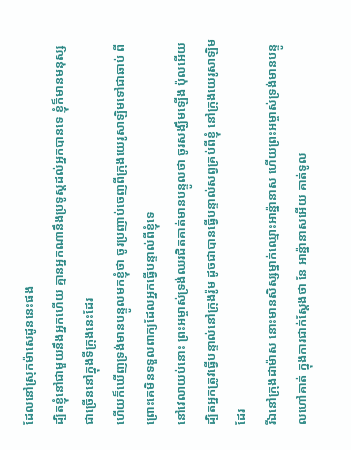ដែលនៅស្រុកម៉ាសេដូននេះផង
ដ្បិតខ្ញុំនៅជាមួយនឹងអ្នកហើយ គ្មានអ្នកណានឹងប្រទូស្តដល់អ្នកបានទេ ខ្ញុំក៏មានមនុស្សជាច្រើននៅក្នុងទីក្រុងនេះដែរ
ហើយក៏ឃើញទ្រង់មានបន្ទូលមកខ្ញុំថា ចូរប្រញាប់ចេញពីក្រុងយេរូសាឡិមទៅជាឆាប់ ពីព្រោះគេមិនទទួលពាក្យដែលអ្នកធ្វើបន្ទាល់ពីខ្ញុំទេ
នៅវេលាយប់នោះ ព្រះអម្ចាស់ទ្រង់ឈរជិតគាត់មានបន្ទូលថា ចូរសង្ឃឹមឡើង ប៉ុលអើយ ដ្បិតអ្នកត្រូវធ្វើបន្ទាល់នៅក្រុងរ៉ូម ដូចជាបានធ្វើបន្ទាល់សព្វគ្រប់ពីខ្ញុំ នៅក្រុងយេរូសាឡិមដែរ
រីឯនៅក្រុងដាម៉ាស នោះមានសិស្សម្នាក់ឈ្មោះអាន៉្នានាស ហើយព្រះអម្ចាស់ទ្រង់មានបន្ទូលហៅគាត់ ក្នុងការជាក់ស្តែងថា នែ អាន៉្នានាសអើយ គាត់ទូល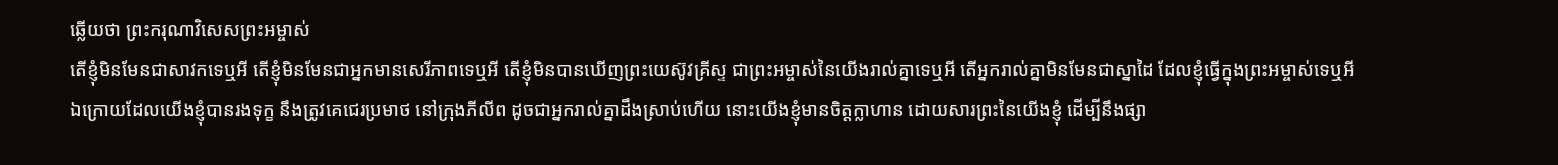ឆ្លើយថា ព្រះករុណាវិសេសព្រះអម្ចាស់
តើខ្ញុំមិនមែនជាសាវកទេឬអី តើខ្ញុំមិនមែនជាអ្នកមានសេរីភាពទេឬអី តើខ្ញុំមិនបានឃើញព្រះយេស៊ូវគ្រីស្ទ ជាព្រះអម្ចាស់នៃយើងរាល់គ្នាទេឬអី តើអ្នករាល់គ្នាមិនមែនជាស្នាដៃ ដែលខ្ញុំធ្វើក្នុងព្រះអម្ចាស់ទេឬអី
ឯក្រោយដែលយើងខ្ញុំបានរងទុក្ខ នឹងត្រូវគេជេរប្រមាថ នៅក្រុងភីលីព ដូចជាអ្នករាល់គ្នាដឹងស្រាប់ហើយ នោះយើងខ្ញុំមានចិត្តក្លាហាន ដោយសារព្រះនៃយើងខ្ញុំ ដើម្បីនឹងផ្សា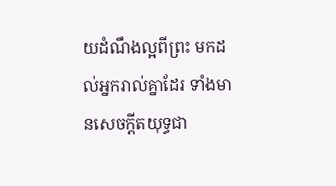យដំណឹងល្អពីព្រះ មកដល់អ្នករាល់គ្នាដែរ ទាំងមានសេចក្ដីតយុទ្ធជា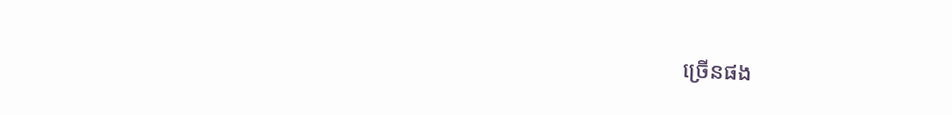ច្រើនផង